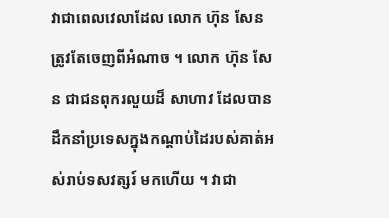វាជាពេលវេលាដែល លោក ហ៊ុន សែន ត្រូវតែចេញពីអំណាច ។ លោក ហ៊ុន សែន ជាជនពុករលួយដ៏ សាហាវ ដែលបានដឹកនាំប្រទេសក្នុងកណ្ដាប់ដៃរបស់គាត់អស់រាប់ទសវត្សរ៍ មកហើយ ។ វាជា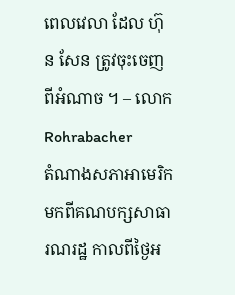ពេលវេលា ដែល ហ៊ុន សែន ត្រូវចុះចេញពីអំណាច ។ – លោក Rohrabacher
តំណាងសភាអាមេរិក មកពីគណបក្សសាធារណរដ្ឋ កាលពីថ្ងៃអ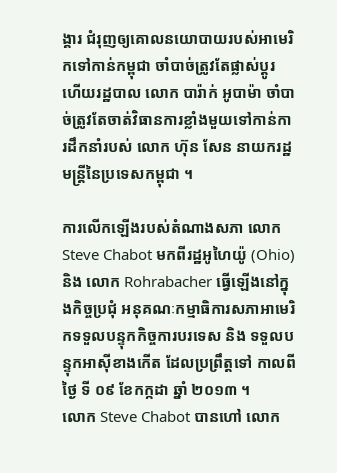ង្គារ ជំរុញឲ្យគោលនយោបាយរបស់អាមេរិកទៅកាន់កម្ពុជា ចាំបាច់ត្រូវតែផ្លាស់ប្តូរ ហើយរដ្ឋបាល លោក បារ៉ាក់ អូបាម៉ា ចាំបាច់ត្រូវតែចាត់វិធានការខ្លាំងមួយទៅកាន់ការដឹកនាំរបស់ លោក ហ៊ុន សែន នាយករដ្ឋមន្ត្រីនៃប្រទេសកម្ពុជា ។

ការលើកឡើងរបស់តំណាងសភា លោក Steve Chabot មកពីរដ្ឋអូហៃយ៉ូ (Ohio) និង លោក Rohrabacher ធ្វើឡើងនៅក្នុងកិច្ចប្រជុំ អនុគណៈកម្មាធិការសភាអាមេរិកទទួលបន្ទុកកិច្ចការបរទេស និង ទទួលបន្ទុកអាស៊ីខាងកើត ដែលប្រព្រឹត្តទៅ កាលពី ថ្ងៃ ទី ០៩ ខែកក្កដា ឆ្នាំ ២០១៣ ។
លោក Steve Chabot បានហៅ លោក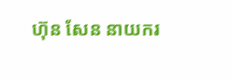ហ៊ុន សែន នាយករ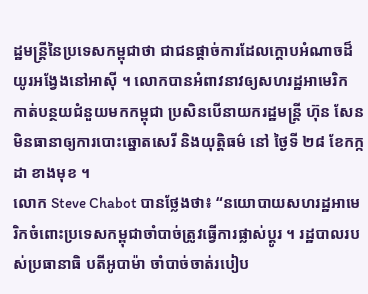ដ្ឋមន្ត្រីនៃប្រទេសកម្ពុជាថា ជាជនផ្តាច់ការដែលក្ដោបអំណាចដ៏យូរអង្វែងនៅអាស៊ី ។ លោកបានអំពាវនាវឲ្យសហរដ្ឋអាមេរិក កាត់បន្ថយជំនួយមកកម្ពុជា ប្រសិនបើនាយករដ្ឋមន្ត្រី ហ៊ុន សែន មិនធានាឲ្យការបោះឆ្នោតសេរី និងយុត្តិធម៌ នៅ ថ្ងៃទី ២៨ ខែកក្កដា ខាងមុខ ។
លោក Steve Chabot បានថ្លែងថា៖ “នយោបាយសហរដ្ឋអាមេរិកចំពោះប្រទេសកម្ពុជាចាំបាច់ត្រូវធ្វើការផ្លាស់ប្ដូរ ។ រដ្ឋបាលរបស់ប្រធានាធិ បតីអូបាម៉ា ចាំបាច់ចាត់របៀប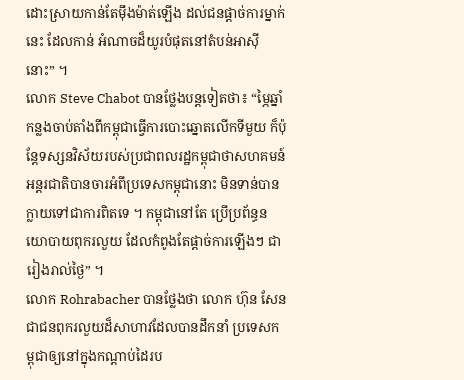ដោះស្រាយកាន់តែម៉ឹងម៉ាត់ឡើង ដល់ជនផ្ដាច់ការម្នាក់នេះ ដែលកាន់ អំណាចដ៏យូរបំផុតនៅតំបន់អាស៊ីនោះ” ។
លោក Steve Chabot បានថ្លែងបន្តទៀតថា៖ “ម្ភៃឆ្នាំកន្លងចាប់តាំងពីកម្ពុជាធ្វើការបោះឆ្នោតលើកទីមួយ ក៏ប៉ុន្តែទស្សនវិស័យរបស់ប្រជាពលរដ្ឋកម្ពុជាថាសហគមន៍អន្តរជាតិបានចារអំពីប្រទេសកម្ពុជានោះ មិនទាន់បានក្លាយទៅជាការពិតទេ ។ កម្ពុជានៅតែ ប្រើប្រព័ន្ធនយោបាយពុករលួយ ដែលកំពូងតែផ្ដាច់ការឡើងៗ ជារៀងរាល់ថ្ងៃ” ។
លោក Rohrabacher បានថ្លែងថា លោក ហ៊ុន សែន ជាជនពុករលួយដ៏សាហាវដែលបានដឹកនាំ ប្រទេសកម្ពុជាឲ្យនៅក្នុងកណ្ដាប់ដៃរប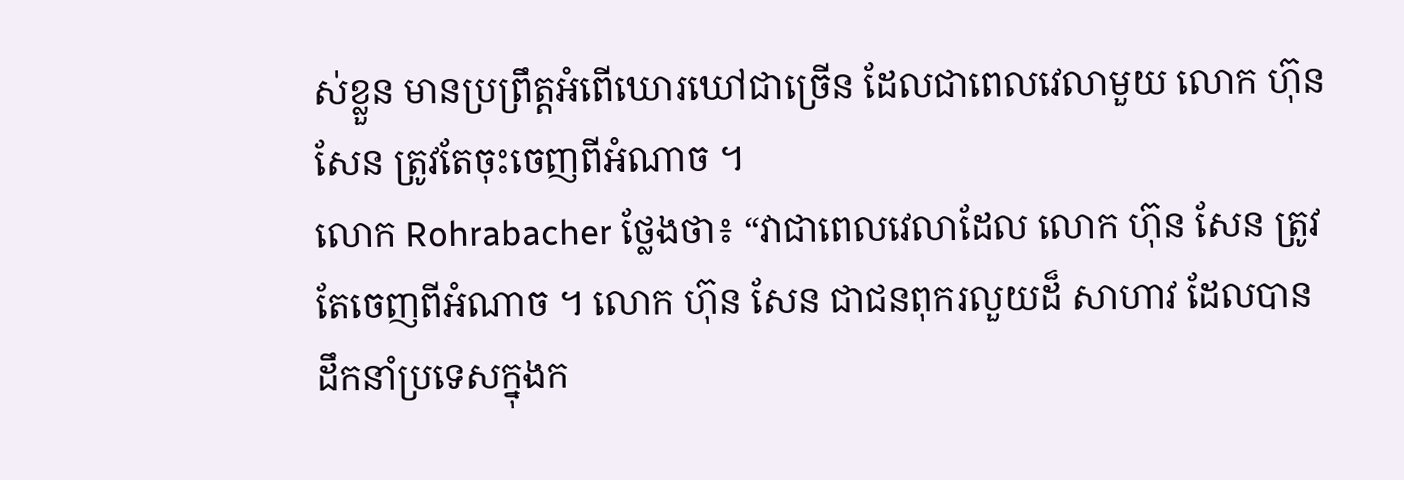ស់ខ្លួន មានប្រព្រឹត្តអំពើឃោរឃៅជាច្រើន ដែលជាពេលវេលាមួយ លោក ហ៊ុន សែន ត្រូវតែចុះចេញពីអំណាច ។
លោក Rohrabacher ថ្លែងថា៖ “វាជាពេលវេលាដែល លោក ហ៊ុន សែន ត្រូវតែចេញពីអំណាច ។ លោក ហ៊ុន សែន ជាជនពុករលួយដ៏ សាហាវ ដែលបានដឹកនាំប្រទេសក្នុងក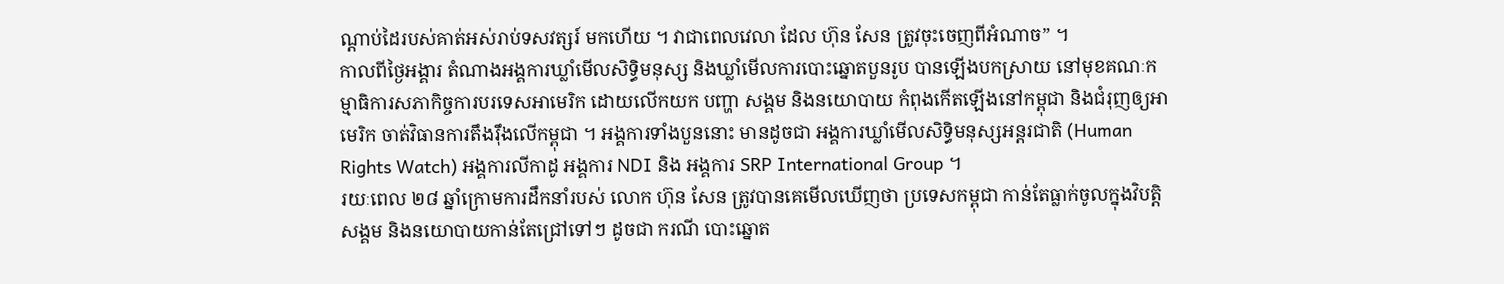ណ្ដាប់ដៃរបស់គាត់អស់រាប់ទសវត្សរ៍ មកហើយ ។ វាជាពេលវេលា ដែល ហ៊ុន សែន ត្រូវចុះចេញពីអំណាច” ។
កាលពីថ្ងៃអង្គារ តំណាងអង្គការឃ្លាំមើលសិទ្ធិមនុស្ស និងឃ្លាំមើលការបោះឆ្នោតបួនរូប បានឡើងបកស្រាយ នៅមុខគណៈកម្មាធិការសភាកិច្ចការបរទេសអាមេរិក ដោយលើកយក បញ្ហា សង្គម និងនយោបាយ កំពុងកើតឡើងនៅកម្ពុជា និងជំរុញឲ្យអាមេរិក ចាត់វិធានការតឹងរ៉ឹងលើកម្ពុជា ។ អង្គការទាំងបួននោះ មានដូចជា អង្គការឃ្លាំមើលសិទ្ធិមនុស្សអន្តរជាតិ (Human Rights Watch) អង្គការលីកាដូ អង្គការ NDI និង អង្គការ SRP International Group ។
រយៈពេល ២៨ ឆ្នាំក្រោមការដឹកនាំរបស់ លោក ហ៊ុន សែន ត្រូវបានគេមើលឃើញថា ប្រទេសកម្ពុជា កាន់តែធ្លាក់ចូលក្នុងវិបត្តិសង្គម និងនយោបាយកាន់តែជ្រៅទៅៗ ដូចជា ករណី បោះឆ្នោត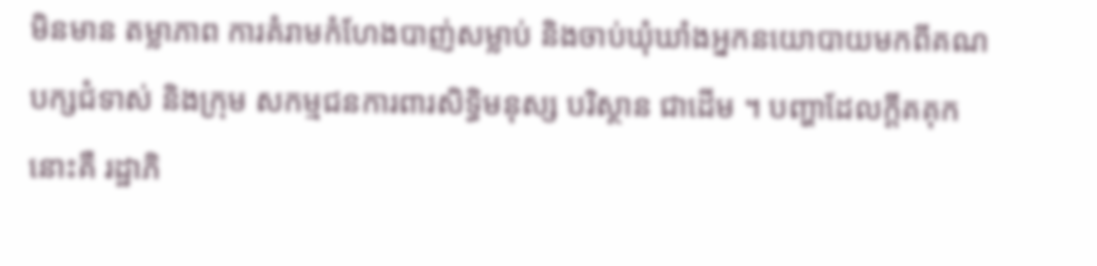មិនមាន តម្លាភាព ការគំរាមកំហែងបាញ់សម្លាប់ និងចាប់ឃុំឃាំងអ្នកនយោបាយមកពីគណបក្សជំទាស់ និងក្រុម សកម្មជនការពារសិទ្ធិមនុស្ស បរិស្ថាន ជាដើម ។ បញ្ហាដែលក្ដីគគុកនោះគឺ រដ្ឋាភិ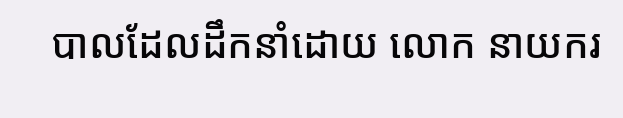បាលដែលដឹកនាំដោយ លោក នាយករ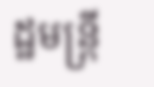ដ្ឋមន្ត្រី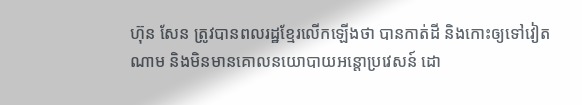ហ៊ុន សែន ត្រូវបានពលរដ្ឋខ្មែរលើកឡើងថា បានកាត់ដី និងកោះឲ្យទៅវៀតណាម និងមិនមានគោលនយោបាយអន្តោប្រវេសន៍ ដោ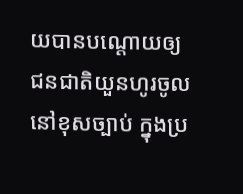យបានបណ្ដោយឲ្យជនជាតិយួនហូរចូលនៅខុសច្បាប់ ក្នុងប្រ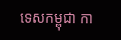ទេសកម្ពុជា កា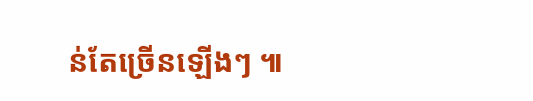ន់តែច្រើនឡើងៗ ៕